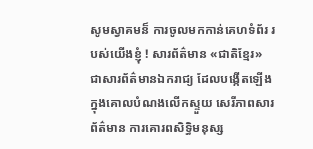សូមស្វាគមន៏ ការចូលមកកាន់គេហទំព័រ របស់យើងខ្ញុំ ! សារព័ត៌មាន «ជាតិខ្មែរ» ជាសារព័ត៌មានឯករាជ្យ ដែលបង្កើតឡើង ក្នុងគោលបំណងលើកស្ទួយ សេរីភាពសារព័ត៌មាន ការគោរពសិទ្ធិមនុស្ស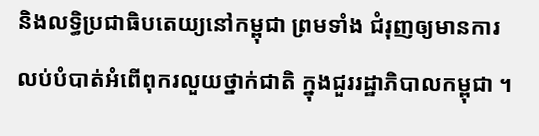និងលទ្ធិប្រជាធិបតេយ្យនៅកម្ពុជា ព្រមទាំង ជំរុញឲ្យមានការលប់បំបាត់អំពើពុករលួយថ្នាក់ជាតិ ក្នុងជួររដ្ឋាភិបាលកម្ពុជា ។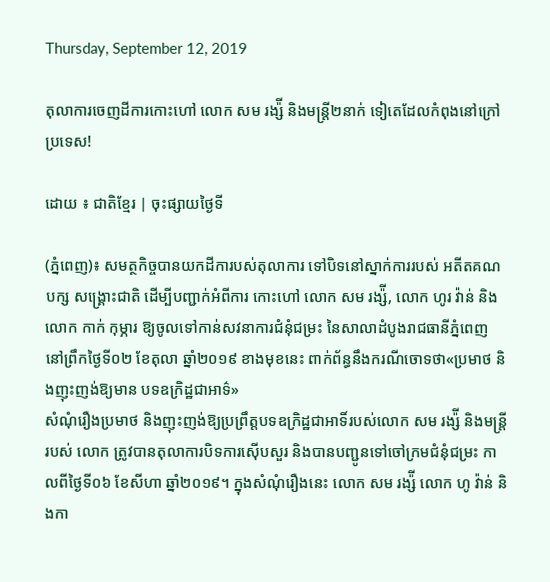Thursday, September 12, 2019

តុលាការចេញដីការកោះហៅ លោក សម រង្ស៉ី និងមន្ត្រី២នាក់ ទៀតេដែលកំពុងនៅក្រៅប្រទេស!

ដោយ ៖ ជាតិខ្មែរ | ចុះផ្សាយថ្ងៃទី

(ភ្នំពេញ)៖ សមត្ថកិច្ចបានយកដីការបស់តុលាការ ទៅបិទនៅស្នាក់ការរបស់ អតីតគណបក្ស សង្រ្គោះជាតិ ដើម្បីបញ្ជាក់អំពីការ កោះហៅ លោក សម រង្ស៉ី, លោក ហូរ វ៉ាន់ និង លោក កាក់ កុម្ភារ ឱ្យចូលទៅកាន់សវនាការជំនុំជម្រះ នៃសាលាដំបូងរាជធានីភ្នំពេញ នៅព្រឹកថ្ងៃទី០២ ខែតុលា ឆ្នាំ២០១៩ ខាងមុខនេះ ពាក់ព័ន្ធនឹងករណីចោទថា«ប្រមាថ និងញុះញង់ឱ្យមាន បទឧក្រិដ្ឋជាអាទ៌»
សំណុំរឿងប្រមាថ និងញុះញង់ឱ្យប្រព្រឹត្តបទឧក្រិដ្ឋជាអាទិ៍របស់លោក សម រង្ស៉ី និងមន្ត្រីរបស់ លោក ត្រូវបានតុលាការបិទការស៊ើបសួរ និងបានបញ្ជូនទៅចៅក្រមជំនុំជម្រះ កាលពីថ្ងៃទី០៦ ខែសីហា ឆ្នាំ២០១៩។ ក្នុងសំណុំរឿងនេះ លោក សម រង្ស៉ី លោក ហូ វ៉ាន់ និងកា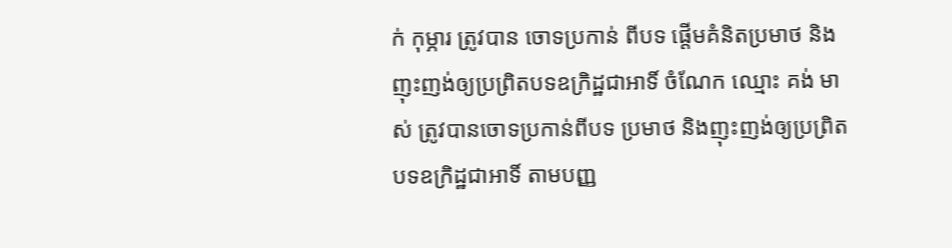ក់ កុម្ភារ ត្រូវបាន ចោទប្រកាន់ ពីបទ ផ្តើមគំនិតប្រមាថ និងញុះញង់ឲ្យប្រព្រិតបទឧក្រិដ្ឋជាអាទិ៍ ចំណែក ឈ្មោះ គង់ មាស់ ត្រូវបានចោទប្រកាន់ពីបទ ប្រមាថ និងញុះញង់ឲ្យប្រព្រិតបទឧក្រិដ្ឋជាអាទិ៍ តាមបញ្ញ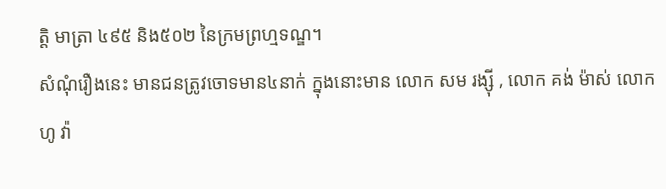ត្តិ មាត្រា ៤៩៥ និង៥០២ នៃក្រមព្រហ្មទណ្ឌ។
សំណុំរឿងនេះ មានជនត្រូវចោទមាន៤នាក់ ក្នុងនោះមាន លោក សម រង្សុី , លោក គង់ ម៉ាស់ លោក ហូ វ៉ា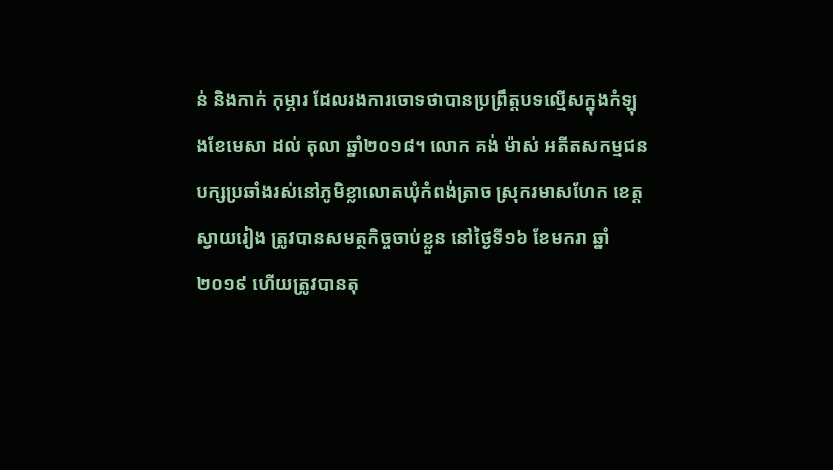ន់ និងកាក់ កុម្ភារ ដែលរងការចោទថាបានប្រព្រឹត្តបទល្មើសក្នុងកំឡុងខែមេសា ដល់ តុលា ឆ្នាំ២០១៨។ លោក គង់ ម៉ាស់ អតីតសកម្មជនបក្សប្រឆាំងរស់នៅភូមិខ្លាលោតឃុំកំពង់ត្រាច ស្រុករមាសហែក ខេត្តស្វាយរៀង ត្រូវបានសមត្ថកិច្ចចាប់ខ្លួន នៅថ្ងៃទី១៦ ខែមករា ឆ្នាំ២០១៩ ហើយត្រូវបានតុ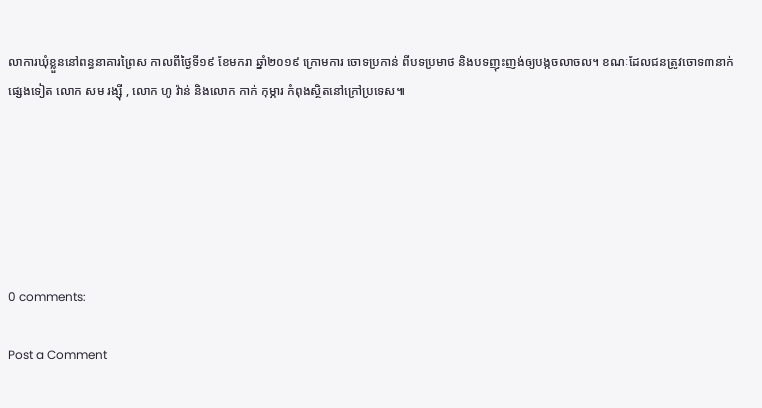លាការឃុំខ្លួននៅពន្ធនាគារព្រៃស កាលពីថ្ងៃទី១៩ ខែមករា ឆ្នាំ២០១៩ ក្រោមការ ចោទប្រកាន់ ពីបទប្រមាថ និងបទញុះញង់ឲ្យបង្កចលាចល។ ខណៈដែលជនត្រូវចោទ៣នាក់ផ្សេងទៀត លោក សម រង្សុី , លោក ហូ វ៉ាន់ និងលោក កាក់ កុម្ភារ កំពុងស្ថិតនៅក្រៅប្រទេស៕






0 comments:

Post a Comment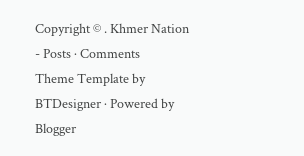Copyright © . Khmer Nation - Posts · Comments
Theme Template by BTDesigner · Powered by Blogger